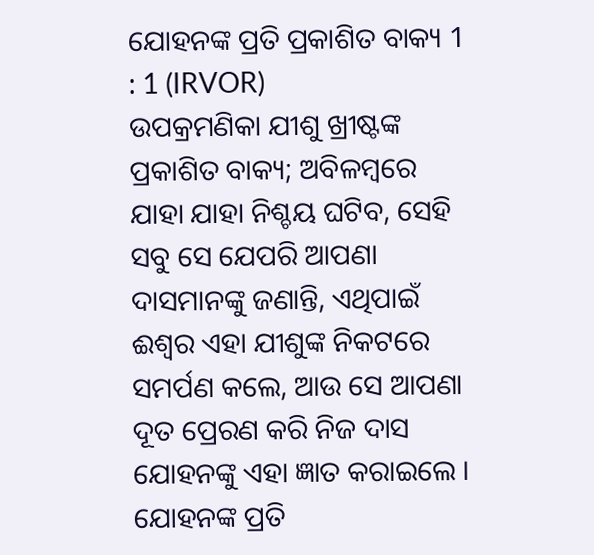ଯୋହନଙ୍କ ପ୍ରତି ପ୍ରକାଶିତ ବାକ୍ୟ 1 : 1 (IRVOR)
ଉପକ୍ରମଣିକା ଯୀଶୁ ଖ୍ରୀଷ୍ଟଙ୍କ ପ୍ରକାଶିତ ବାକ୍ୟ; ଅବିଳମ୍ବରେ ଯାହା ଯାହା ନିଶ୍ଚୟ ଘଟିବ, ସେହି ସବୁ ସେ ଯେପରି ଆପଣା ଦାସମାନଙ୍କୁ ଜଣାନ୍ତି, ଏଥିପାଇଁ ଈଶ୍ୱର ଏହା ଯୀଶୁଙ୍କ ନିକଟରେ ସମର୍ପଣ କଲେ, ଆଉ ସେ ଆପଣା ଦୂତ ପ୍ରେରଣ କରି ନିଜ ଦାସ ଯୋହନଙ୍କୁ ଏହା ଜ୍ଞାତ କରାଇଲେ ।
ଯୋହନଙ୍କ ପ୍ରତି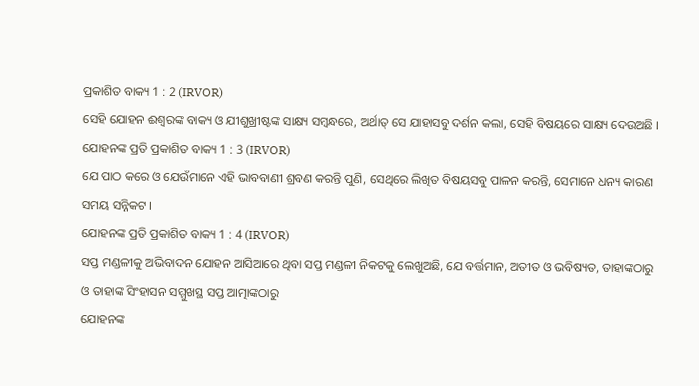ପ୍ରକାଶିତ ବାକ୍ୟ 1 : 2 (IRVOR)
ସେହି ଯୋହନ ଈଶ୍ୱରଙ୍କ ବାକ୍ୟ ଓ ଯୀଶୁଖ୍ରୀଷ୍ଟଙ୍କ ସାକ୍ଷ୍ୟ ସମ୍ବନ୍ଧରେ, ଅର୍ଥାତ୍ ସେ ଯାହାସବୁ ଦର୍ଶନ କଲା, ସେହି ବିଷୟରେ ସାକ୍ଷ୍ୟ ଦେଉଅଛି ।
ଯୋହନଙ୍କ ପ୍ରତି ପ୍ରକାଶିତ ବାକ୍ୟ 1 : 3 (IRVOR)
ଯେ ପାଠ କରେ ଓ ଯେଉଁମାନେ ଏହି ଭାବବାଣୀ ଶ୍ରବଣ କରନ୍ତି ପୁଣି, ସେଥିରେ ଲିଖିତ ବିଷୟସବୁ ପାଳନ କରନ୍ତି, ସେମାନେ ଧନ୍ୟ କାରଣ ସମୟ ସନ୍ନିକଟ ।
ଯୋହନଙ୍କ ପ୍ରତି ପ୍ରକାଶିତ ବାକ୍ୟ 1 : 4 (IRVOR)
ସପ୍ତ ମଣ୍ଡଳୀକୁ ଅଭିବାଦନ ଯୋହନ ଆସିଆରେ ଥିବା ସପ୍ତ ମଣ୍ଡଳୀ ନିକଟକୁ ଲେଖୁଅଛି, ଯେ ବର୍ତ୍ତମାନ, ଅତୀତ ଓ ଭବିଷ୍ୟତ, ତାହାଙ୍କଠାରୁ ଓ ତାହାଙ୍କ ସିଂହାସନ ସମ୍ମୁଖସ୍ଥ ସପ୍ତ ଆତ୍ମାଙ୍କଠାରୁ
ଯୋହନଙ୍କ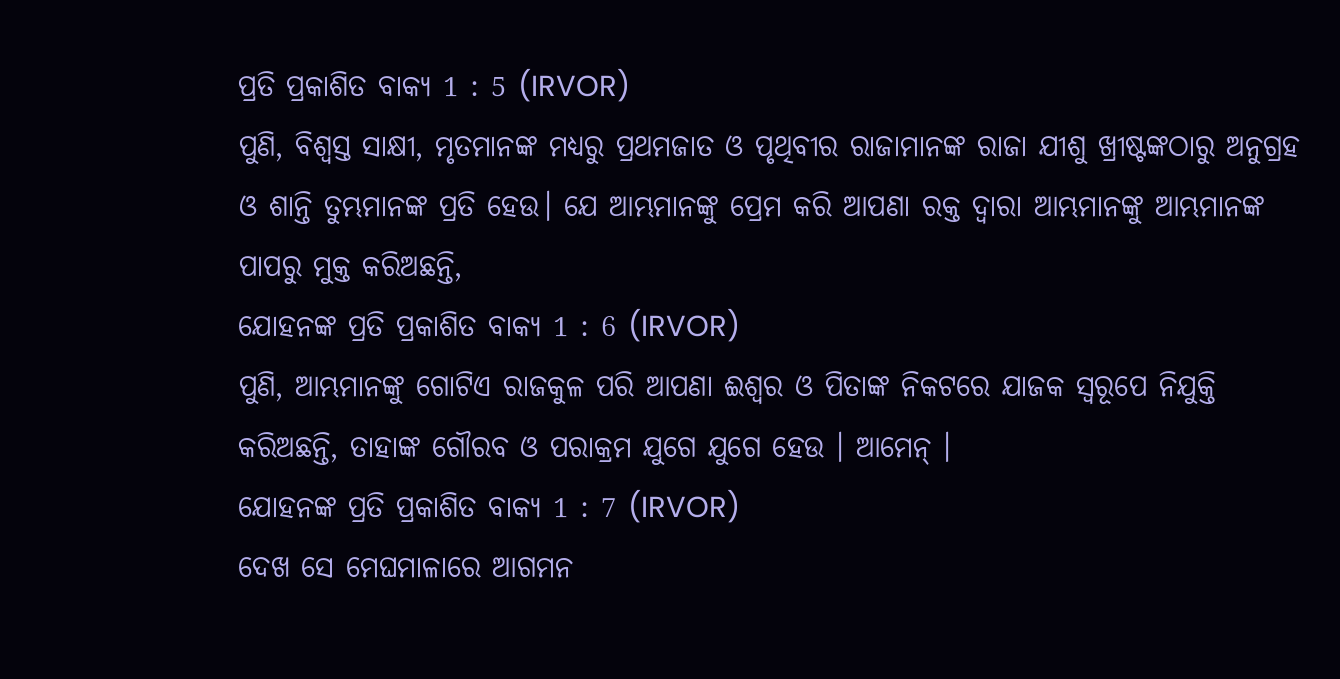ପ୍ରତି ପ୍ରକାଶିତ ବାକ୍ୟ 1 : 5 (IRVOR)
ପୁଣି, ବିଶ୍ୱସ୍ତ ସାକ୍ଷୀ, ମୃତମାନଙ୍କ ମଧ୍ୟରୁ ପ୍ରଥମଜାତ ଓ ପୃଥିବୀର ରାଜାମାନଙ୍କ ରାଜା ଯୀଶୁ ଖ୍ରୀଷ୍ଟଙ୍କଠାରୁ ଅନୁଗ୍ରହ ଓ ଶାନ୍ତି ତୁମ୍ଭମାନଙ୍କ ପ୍ରତି ହେଉ। ଯେ ଆମ୍ଭମାନଙ୍କୁ ପ୍ରେମ କରି ଆପଣା ରକ୍ତ ଦ୍ୱାରା ଆମ୍ଭମାନଙ୍କୁ ଆମ୍ଭମାନଙ୍କ ପାପରୁ ମୁକ୍ତ କରିଅଛନ୍ତି,
ଯୋହନଙ୍କ ପ୍ରତି ପ୍ରକାଶିତ ବାକ୍ୟ 1 : 6 (IRVOR)
ପୁଣି, ଆମ୍ଭମାନଙ୍କୁ ଗୋଟିଏ ରାଜକୁଳ ପରି ଆପଣା ଈଶ୍ୱର ଓ ପିତାଙ୍କ ନିକଟରେ ଯାଜକ ସ୍ୱରୂପେ ନିଯୁକ୍ତି କରିଅଛନ୍ତି, ତାହାଙ୍କ ଗୌରବ ଓ ପରାକ୍ରମ ଯୁଗେ ଯୁଗେ ହେଉ । ଆମେନ୍ ।
ଯୋହନଙ୍କ ପ୍ରତି ପ୍ରକାଶିତ ବାକ୍ୟ 1 : 7 (IRVOR)
ଦେଖ ସେ ମେଘମାଳାରେ ଆଗମନ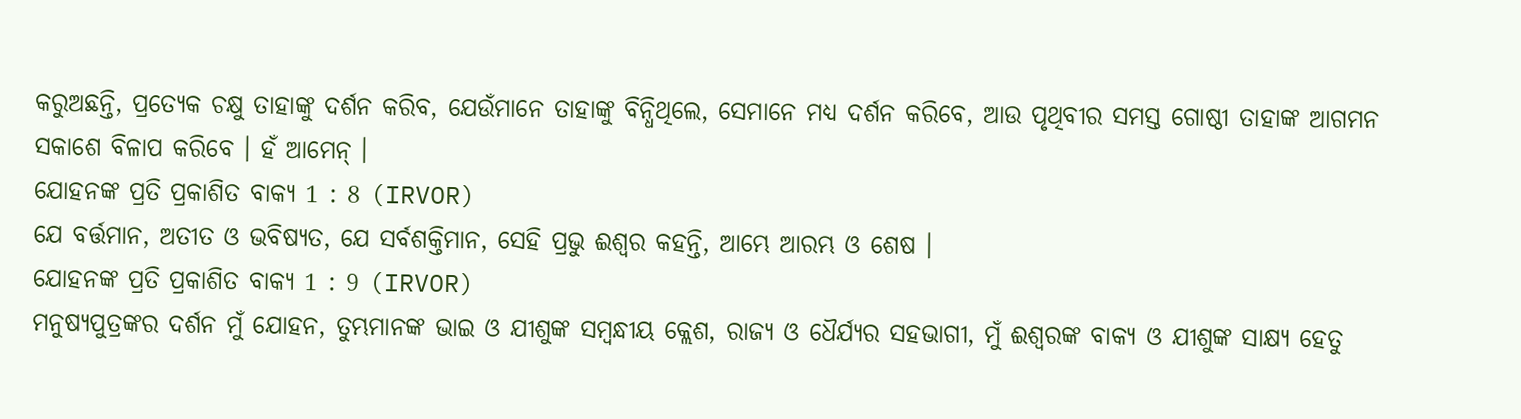କରୁଅଛନ୍ତି, ପ୍ରତ୍ୟେକ ଚକ୍ଷୁ ତାହାଙ୍କୁ ଦର୍ଶନ କରିବ, ଯେଉଁମାନେ ତାହାଙ୍କୁ ବିନ୍ଧିଥିଲେ, ସେମାନେ ମଧ୍ୟ ଦର୍ଶନ କରିବେ, ଆଉ ପୃଥିବୀର ସମସ୍ତ ଗୋଷ୍ଠୀ ତାହାଙ୍କ ଆଗମନ ସକାଶେ ବିଳାପ କରିବେ । ହଁ ଆମେନ୍ ।
ଯୋହନଙ୍କ ପ୍ରତି ପ୍ରକାଶିତ ବାକ୍ୟ 1 : 8 (IRVOR)
ଯେ ବର୍ତ୍ତମାନ, ଅତୀତ ଓ ଭବିଷ୍ୟତ, ଯେ ସର୍ବଶକ୍ତିମାନ, ସେହି ପ୍ରଭୁ ଈଶ୍ୱର କହନ୍ତି, ଆମ୍ଭେ ଆରମ୍ଭ ଓ ଶେଷ ।
ଯୋହନଙ୍କ ପ୍ରତି ପ୍ରକାଶିତ ବାକ୍ୟ 1 : 9 (IRVOR)
ମନୁଷ୍ୟପୁତ୍ରଙ୍କର ଦର୍ଶନ ମୁଁ ଯୋହନ, ତୁମ୍ଭମାନଙ୍କ ଭାଇ ଓ ଯୀଶୁଙ୍କ ସମ୍ବନ୍ଧୀୟ କ୍ଲେଶ, ରାଜ୍ୟ ଓ ଧୈର୍ଯ୍ୟର ସହଭାଗୀ, ମୁଁ ଈଶ୍ୱରଙ୍କ ବାକ୍ୟ ଓ ଯୀଶୁଙ୍କ ସାକ୍ଷ୍ୟ ହେତୁ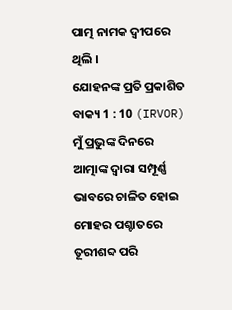ପାତ୍ମ ନାମକ ଦ୍ଵୀପରେ ଥିଲି ।
ଯୋହନଙ୍କ ପ୍ରତି ପ୍ରକାଶିତ ବାକ୍ୟ 1 : 10 (IRVOR)
ମୁଁ ପ୍ରଭୁଙ୍କ ଦିନରେ ଆତ୍ମାଙ୍କ ଦ୍ୱାରା ସମ୍ପୂର୍ଣ୍ଣ ଭାବରେ ଚାଳିତ ହୋଇ ମୋହର ପଶ୍ଚାତରେ ତୂରୀଶବ୍ଦ ପରି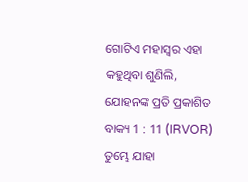ଗୋଟିଏ ମହାସ୍ୱର ଏହା କହୁଥିବା ଶୁଣିଲି,
ଯୋହନଙ୍କ ପ୍ରତି ପ୍ରକାଶିତ ବାକ୍ୟ 1 : 11 (IRVOR)
ତୁମ୍ଭେ ଯାହା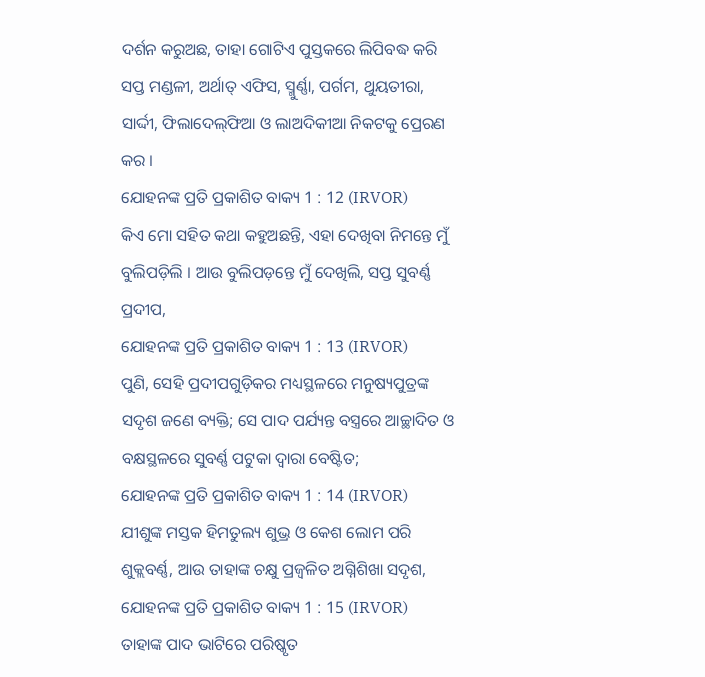ଦର୍ଶନ କରୁଅଛ, ତାହା ଗୋଟିଏ ପୁସ୍ତକରେ ଲିପିବଦ୍ଧ କରି ସପ୍ତ ମଣ୍ଡଳୀ, ଅର୍ଥାତ୍ ଏଫିସ, ସ୍ମୁର୍ଣ୍ଣା, ପର୍ଗମ, ଥୁୟତୀରା, ସାର୍ଦ୍ଦୀ, ଫିଲାଦେଲ୍‌ଫିଆ ଓ ଲାଅଦିକୀଆ ନିକଟକୁ ପ୍ରେରଣ କର ।
ଯୋହନଙ୍କ ପ୍ରତି ପ୍ରକାଶିତ ବାକ୍ୟ 1 : 12 (IRVOR)
କିଏ ମୋ ସହିତ କଥା କହୁଅଛନ୍ତି, ଏହା ଦେଖିବା ନିମନ୍ତେ ମୁଁ ବୁଲିପଡ଼ିଲି । ଆଉ ବୁଲିପଡ଼ନ୍ତେ ମୁଁ ଦେଖିଲି, ସପ୍ତ ସୁବର୍ଣ୍ଣ ପ୍ରଦୀପ,
ଯୋହନଙ୍କ ପ୍ରତି ପ୍ରକାଶିତ ବାକ୍ୟ 1 : 13 (IRVOR)
ପୁଣି, ସେହି ପ୍ରଦୀପଗୁଡ଼ିକର ମଧ୍ୟସ୍ଥଳରେ ମନୁଷ୍ୟପୁତ୍ରଙ୍କ ସଦୃଶ ଜଣେ ବ୍ୟକ୍ତି; ସେ ପାଦ ପର୍ଯ୍ୟନ୍ତ ବସ୍ତ୍ରରେ ଆଚ୍ଛାଦିତ ଓ ବକ୍ଷସ୍ଥଳରେ ସୁବର୍ଣ୍ଣ ପଟୁକା ଦ୍ୱାରା ବେଷ୍ଟିତ;
ଯୋହନଙ୍କ ପ୍ରତି ପ୍ରକାଶିତ ବାକ୍ୟ 1 : 14 (IRVOR)
ଯୀଶୁଙ୍କ ମସ୍ତକ ହିମତୁଲ୍ୟ ଶୁଭ୍ର ଓ କେଶ ଲୋମ ପରି ଶୁକ୍ଲବର୍ଣ୍ଣ, ଆଉ ତାହାଙ୍କ ଚକ୍ଷୁ ପ୍ରଜ୍ୱଳିତ ଅଗ୍ନିଶିଖା ସଦୃଶ,
ଯୋହନଙ୍କ ପ୍ରତି ପ୍ରକାଶିତ ବାକ୍ୟ 1 : 15 (IRVOR)
ତାହାଙ୍କ ପାଦ ଭାଟିରେ ପରିଷ୍କୃତ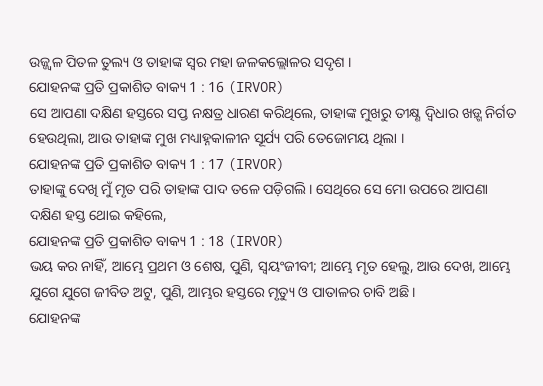ଉଜ୍ଜ୍ୱଳ ପିତଳ ତୁଲ୍ୟ ଓ ତାହାଙ୍କ ସ୍ୱର ମହା ଜଳକଲ୍ଲୋଳର ସଦୃଶ ।
ଯୋହନଙ୍କ ପ୍ରତି ପ୍ରକାଶିତ ବାକ୍ୟ 1 : 16 (IRVOR)
ସେ ଆପଣା ଦକ୍ଷିଣ ହସ୍ତରେ ସପ୍ତ ନକ୍ଷତ୍ର ଧାରଣ କରିଥିଲେ, ତାହାଙ୍କ ମୁଖରୁ ତୀକ୍ଷ୍ଣ ଦ୍ୱିଧାର ଖଡ଼୍ଗ ନିର୍ଗତ ହେଉଥିଲା, ଆଉ ତାହାଙ୍କ ମୁଖ ମଧ୍ୟାହ୍ନକାଳୀନ ସୂର୍ଯ୍ୟ ପରି ତେଜୋମୟ ଥିଲା ।
ଯୋହନଙ୍କ ପ୍ରତି ପ୍ରକାଶିତ ବାକ୍ୟ 1 : 17 (IRVOR)
ତାହାଙ୍କୁ ଦେଖି ମୁଁ ମୃତ ପରି ତାହାଙ୍କ ପାଦ ତଳେ ପଡ଼ିଗଲି। ସେଥିରେ ସେ ମୋ ଉପରେ ଆପଣା ଦକ୍ଷିଣ ହସ୍ତ ଥୋଇ କହିଲେ,
ଯୋହନଙ୍କ ପ୍ରତି ପ୍ରକାଶିତ ବାକ୍ୟ 1 : 18 (IRVOR)
ଭୟ କର ନାହିଁ, ଆମ୍ଭେ ପ୍ରଥମ ଓ ଶେଷ, ପୁଣି, ସ୍ୱୟଂଜୀବୀ; ଆମ୍ଭେ ମୃତ ହେଲୁ, ଆଉ ଦେଖ, ଆମ୍ଭେ ଯୁଗେ ଯୁଗେ ଜୀବିତ ଅଟୁ, ପୁଣି, ଆମ୍ଭର ହସ୍ତରେ ମୃତ୍ୟୁ ଓ ପାତାଳର ଚାବି ଅଛି ।
ଯୋହନଙ୍କ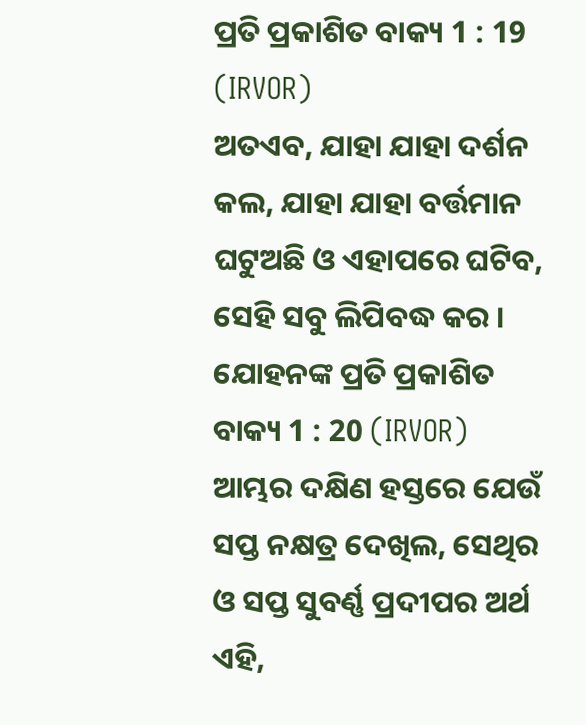ପ୍ରତି ପ୍ରକାଶିତ ବାକ୍ୟ 1 : 19 (IRVOR)
ଅତଏବ, ଯାହା ଯାହା ଦର୍ଶନ କଲ, ଯାହା ଯାହା ବର୍ତ୍ତମାନ ଘଟୁଅଛି ଓ ଏହାପରେ ଘଟିବ, ସେହି ସବୁ ଲିପିବଦ୍ଧ କର ।
ଯୋହନଙ୍କ ପ୍ରତି ପ୍ରକାଶିତ ବାକ୍ୟ 1 : 20 (IRVOR)
ଆମ୍ଭର ଦକ୍ଷିଣ ହସ୍ତରେ ଯେଉଁ ସପ୍ତ ନକ୍ଷତ୍ର ଦେଖିଲ, ସେଥିର ଓ ସପ୍ତ ସୁବର୍ଣ୍ଣ ପ୍ରଦୀପର ଅର୍ଥ ଏହି,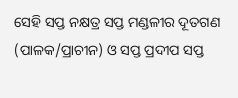ସେହି ସପ୍ତ ନକ୍ଷତ୍ର ସପ୍ତ ମଣ୍ଡଳୀର ଦୂତଗଣ (ପାଳକ/ପ୍ରାଚୀନ) ଓ ସପ୍ତ ପ୍ରଦୀପ ସପ୍ତ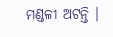ମଣ୍ଡଳୀ ଅଟନ୍ତି ।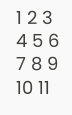1 2 3 4 5 6 7 8 9 10 11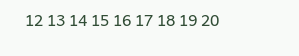12 13 14 15 16 17 18 19 20